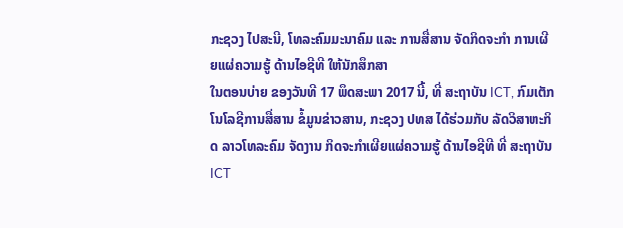ກະຊວງ ໄປສະນີ, ໂທລະຄົມມະນາຄົມ ແລະ ການສື່ສານ ຈັດກິດຈະກໍາ ການເຜີຍແຜ່ຄວາມຮູ້ ດ້ານໄອຊີທີ ໃຫ້ນັກສຶກສາ
ໃນຕອນບ່າຍ ຂອງວັນທີ 17 ພຶດສະພາ 2017 ນີ້, ທີ່ ສະຖາບັນ ICT, ກົມເຕັກໂນໂລຊີການສື່ສານ ຂໍ້ມູນຂ່າວສານ, ກະຊວງ ປທສ ໄດ້ຮ່ວມກັບ ລັດວິສາຫະກິດ ລາວໂທລະຄົມ ຈັດງານ ກິດຈະກຳເຜີຍແຜ່ຄວາມຮູ້ ດ້ານໄອຊີທີ ທີ່ ສະຖາບັນ ICT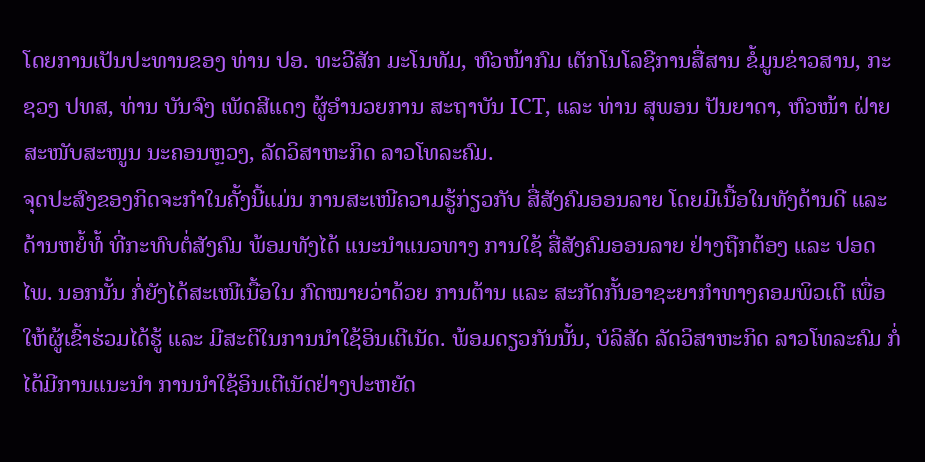ໂດຍການເປັນປະທານຂອງ ທ່ານ ປອ. ທະວີສັກ ມະໂນທັມ, ຫົວໜ້າກົມ ເຕັກໂນໂລຊີການສື່ສານ ຂໍ້ມູນຂ່າວສານ, ກະຊວງ ປທສ, ທ່ານ ບັນຈົງ ເພັດສີແດງ ຜູ້ອຳນວຍການ ສະຖາບັນ ICT, ແລະ ທ່ານ ສຸພອນ ປັນຍາດາ, ຫົວໜ້າ ຝ່າຍສະໜັບສະໜູນ ນະຄອນຫຼວງ, ລັດວິສາຫະກິດ ລາວໂທລະຄົມ.
ຈຸດປະສົງຂອງກິດຈະກຳໃນຄັ້ງນີ້ແມ່ນ ການສະເໜີຄວາມຮູ້ກ່ຽວກັບ ສື່ສັງຄົມອອນລາຍ ໂດຍມີເນື້ອໃນທັງດ້ານດີ ແລະ ດ້ານຫຍໍ້ທໍ້ ທີ່ກະທົບຕໍ່ສັງຄົມ ພ້ອມທັງໄດ້ ແນະນຳແນວທາງ ການໃຊ້ ສື່ສັງຄົມອອນລາຍ ຢ່າງຖືກຕ້ອງ ແລະ ປອດໄພ. ນອກນັ້ນ ກໍ່ຍັງໄດ້ສະເໜີເນື້ອໃນ ກົດໝາຍວ່າດ້ວຍ ການຕ້ານ ແລະ ສະກັດກັ້ນອາຊະຍາກຳທາງຄອມພິວເຕີ ເພື່ອໃຫ້ຜູ້ເຂົ້າຮ່ວມໄດ້ຮູ້ ແລະ ມີສະຕິໃນການນຳໃຊ້ອິນເຕີເນັດ. ພ້ອມດຽວກັນນັ້ນ, ບໍລິສັດ ລັດວິສາຫະກິດ ລາວໂທລະຄົມ ກໍ່ໄດ້ມີການແນະນຳ ການນຳໃຊ້ອິນເຕີເນັດຢ່າງປະຫຍັດ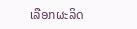ເລືອກຜະລິດ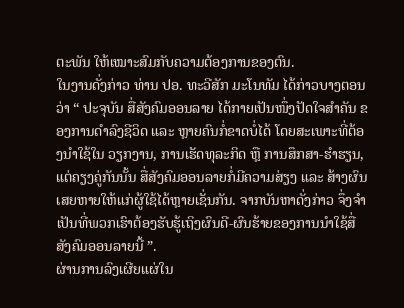ຕະພັນ ໃຫ້ເໝາະສົມກັບຄວາມຕ້ອງການຂອງຕົນ.
ໃນງານດັ່ງກ່າວ ທ່ານ ປອ. ທະວີສັກ ມະໂນທັມ ໄດ້ກ່າວບາງຕອນວ່າ “ ປະຈຸບັນ ສື່ສັງຄົມອອນລາຍ ໄດ້ກາຍເປັນໜຶ່ງປັດໃຈສຳຄັນ ຂອງການດຳລົງຊີວິດ ແລະ ຫຼາຍຄົນກໍ່ຂາດບໍ່ໄດ້ ໂດຍສະເພາະທີ່ຕ້ອງນຳໃຊ້ໃນ ວຽກງານ, ການເຮັດທຸລະກິດ ຫຼື ການສຶກສາ-ຮຳຮຽນ, ແຕ່ຄຽງຄູ່ກັນນັ້ນ ສື່ສັງຄົມອອນລາຍກໍ່ມີຄວາມສ່ຽງ ແລະ ສ້າງຜົນເສຍຫາຍໃຫ້ແກ່ຜູ້ໃຊ້ໄດ້ຫຼາຍເຊັ່ນກັນ. ຈາກບັນຫາດັ່ງກ່າວ ຈຶ່ງຈຳເປັນທີ່ພວກເຮົາຕ້ອງຮັບຮູ້ເຖິງຜົນດີ-ຜົນຮ້າຍຂອງການນຳໃຊ້ສື່ສັງຄົມອອນລາຍນີ້ ”.
ຜ່ານການລົງເຜີຍແຜ່ໃນ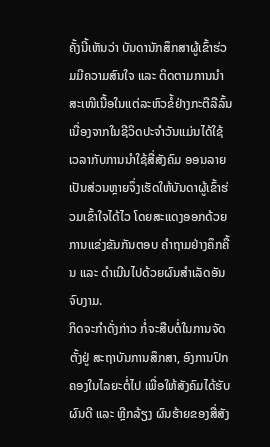ຄັ້ງນີ້ເຫັນວ່າ ບັນດານັກສຶກສາຜູ້ເຂົ້າຮ່ວມມີຄວາມສົນໃຈ ແລະ ຕິດຕາມການນຳ ສະເໜີເນື້ອໃນແຕ່ລະຫົວຂໍ້ຢ່າງກະຕືລືລົ້ນ ເນື່ອງຈາກໃນຊີວິດປະຈຳວັນແມ່ນໄດ້ໃຊ້ເວລາກັບການນຳໃຊ້ສື່ສັງຄົມ ອອນລາຍເປັນສ່ວນຫຼາຍຈຶ່ງເຮັດໃຫ້ບັນດາຜູ້ເຂົ້າຮ່ວມເຂົ້າໃຈໄດ້ໄວ ໂດຍສະແດງອອກດ້ວຍການແຂ່ງຂັນກັນຕອບ ຄຳຖາມຢ່າງຄຶກຄື້ນ ແລະ ດຳເນີນໄປດ້ວຍຜົນສຳເລັດອັນຈົບງາມ.
ກິດຈະກຳດັ່ງກ່າວ ກໍ່ຈະສືບຕໍ່ໃນການຈັດຕັ້ງຢູ່ ສະຖາບັນການສຶກສາ, ອົງການປົກຄອງໃນໄລຍະຕໍ່ໄປ ເພື່ອໃຫ້ສັງຄົມໄດ້ຮັບຜົນດີ ແລະ ຫຼີກລ້ຽງ ຜົນຮ້າຍຂອງສື່ສັງ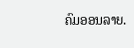ຄົມອອນລາຍ.